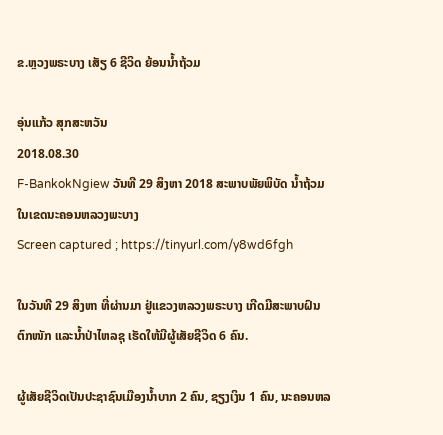ຂ.ຫຼວງພຣະບາງ ເສັຽ 6 ຊີວິດ ຍ້ອນນ້ຳຖ້ວມ

ອຸ່ນແກ້ວ ສຸກສະຫວັນ
2018.08.30
F-BankokNgiew ວັນທີ 29 ສິງຫາ 2018 ສະພາບພັຍພິບັດ ນໍ້າຖ້ວມ ໃນເຂດນະຄອນຫລວງພະບາງ
Screen captured ; https://tinyurl.com/y8wd6fgh

ໃນວັນທີ 29 ສິງຫາ ທີ່ຜ່ານມາ ຢູ່ແຂວງຫລວງພຣະບາງ ເກີດມີສະພາບຝົນຕົກໜັກ ແລະນ້ຳປ່າໄຫລຊຸ ເຮັດໃຫ້ມີຜູ້ເສັຍຊີວິດ 6 ຄົນ.

ຜູ້ເສັຍຊີວິດເປັນປະຊາຊົນເມືອງນ້ຳບາກ 2 ຄົນ, ຊຽງເງິນ 1 ຄົນ, ນະຄອນຫລ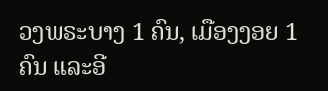ວງພຣະບາງ 1 ຄົນ, ເມືອງງອຍ 1 ຄົນ ແລະອີ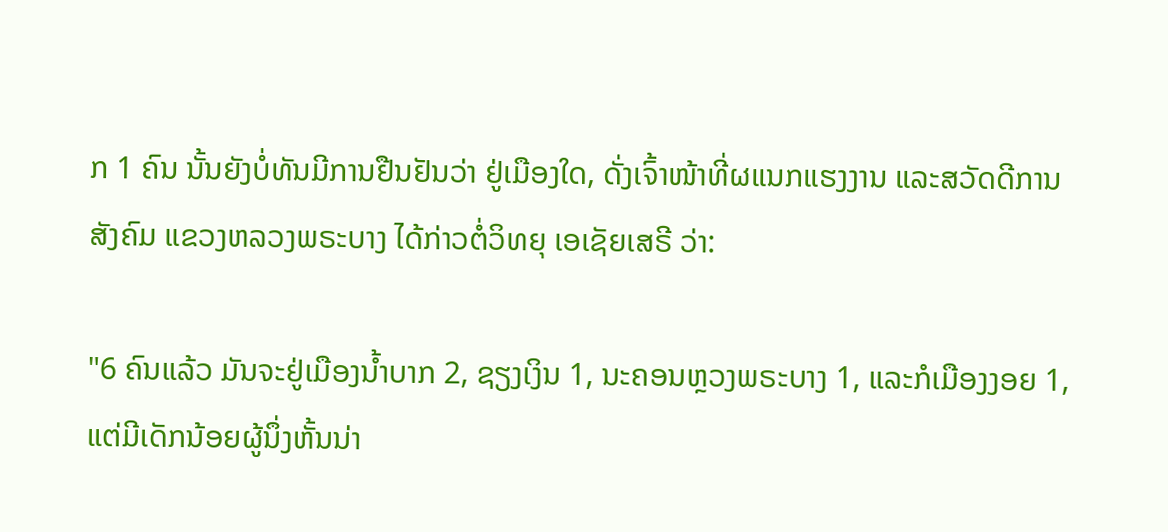ກ 1 ຄົນ ນັ້ນຍັງບໍ່ທັນມີການຢືນຢັນວ່າ ຢູ່ເມືອງໃດ, ດັ່ງເຈົ້າໜ້າທີ່ຜແນກແຮງງານ ແລະສວັດດີການສັງຄົມ ແຂວງຫລວງພຣະບາງ ໄດ້ກ່າວຕໍ່ວິທຍຸ ເອເຊັຍເສຣີ ວ່າ:

"6 ຄົນແລ້ວ ມັນຈະຢູ່ເມືອງນ້ຳບາກ 2, ຊຽງເງິນ 1, ນະຄອນຫຼວງພຣະບາງ 1, ແລະກໍເມືອງງອຍ 1, ແຕ່ມີເດັກນ້ອຍຜູ້ນຶ່ງຫັ້ນນ່າ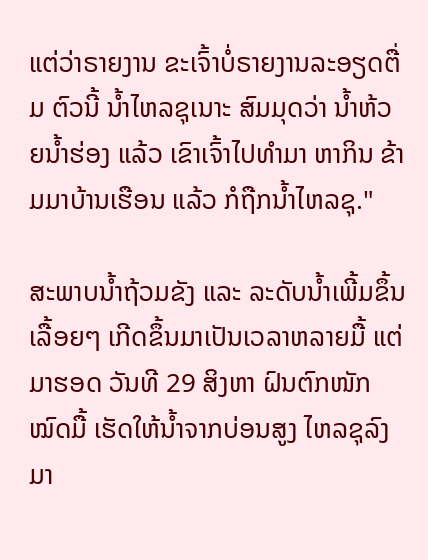ແຕ່ວ່າຣາຍງານ ຂະເຈົ້າບໍ່ຣາຍງານລະອຽດຕື່ມ ຕົວນີ້ ນ້ຳໄຫລຊຸເນາະ ສົມມຸດວ່າ ນ້ຳຫ້ວຍນ້ຳຮ່ອງ ແລ້ວ ເຂົາເຈົ້າໄປທຳມາ ຫາກິນ ຂ້າມມາບ້ານເຮືອນ ແລ້ວ ກໍຖືກນ້ຳໄຫລຊຸ."

ສະພາບນ້ຳຖ້ວມຂັງ ແລະ ລະດັບນ້ຳເພີ້ມຂຶ້ນເລື້ອຍໆ ເກີດຂຶ້ນມາເປັນເວລາຫລາຍມື້ ແຕ່ມາຮອດ ວັນທີ 29 ສິງຫາ ຝົນຕົກໜັກໝົດມື້ ເຮັດໃຫ້ນ້ຳຈາກບ່ອນສູງ ໄຫລຊຸລົງມາ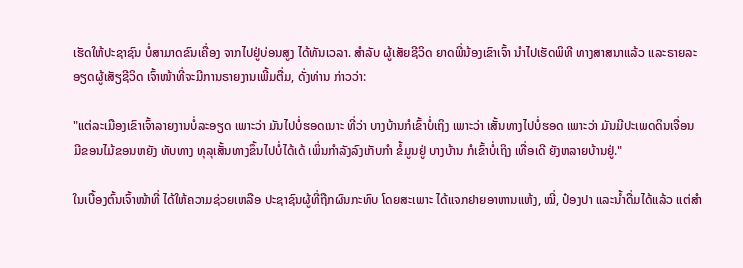ເຮັດໃຫ້ປະຊາຊົນ ບໍ່ສາມາດຂົນເຄື່ອງ ຈາກໄປຢູ່ບ່ອນສູງ ໄດ້ທັນເວລາ. ສຳລັບ ຜູ້ເສັຍຊີວິດ ຍາດພີ່ນ້ອງເຂົາເຈົ້າ ນໍາໄປເຮັດພິທີ ທາງສາສນາແລ້ວ ແລະຣາຍລະອຽດຜູ້ເສັຽຊີວິດ ເຈົ້າໜ້າທີ່ຈະມີການຣາຍງານເພີ້ມຕື່ມ, ດັ່ງທ່ານ ກ່າວວ່າ:

"ແຕ່ລະເມືອງເຂົາເຈົ້າລາຍງານບໍ່ລະອຽດ ເພາະວ່າ ມັນໄປບໍ່ຮອດເນາະ ທີ່ວ່າ ບາງບ້ານກໍເຂົ້າບໍ່ເຖິງ ເພາະວ່າ ເສັ້ນທາງໄປບໍ່ຮອດ ເພາະວ່າ ມັນມີປະເພດດິນເຈື່ອນ ມີຂອນໄມ້ຂອນຫຍັງ ທັບທາງ ທຸລຸເສັ້ນທາງຂຶ້ນໄປບໍ່ໄດ້ເດ້ ເພິ່ນກຳລັງລົງເກັບກຳ ຂໍ້ມູນຢູ່ ບາງບ້ານ ກໍເຂົ້າບໍ່ເຖິງ ເທື່ອເດີ ຍັງຫລາຍບ້ານຢູ່."

ໃນເບື້ອງຕົ້ນເຈົ້າໜ້າທີ່ ໄດ້ໃຫ້ຄວາມຊ່ວຍເຫລືອ ປະຊາຊົນຜູ້ທີ່ຖືກຜົນກະທົບ ໂດຍສະເພາະ ໄດ້ແຈກຢາຍອາຫານແຫ້ງ, ໝີ່, ປ໋ອງປາ ແລະນ້ຳດື່ມໄດ້ແລ້ວ ແຕ່ສຳ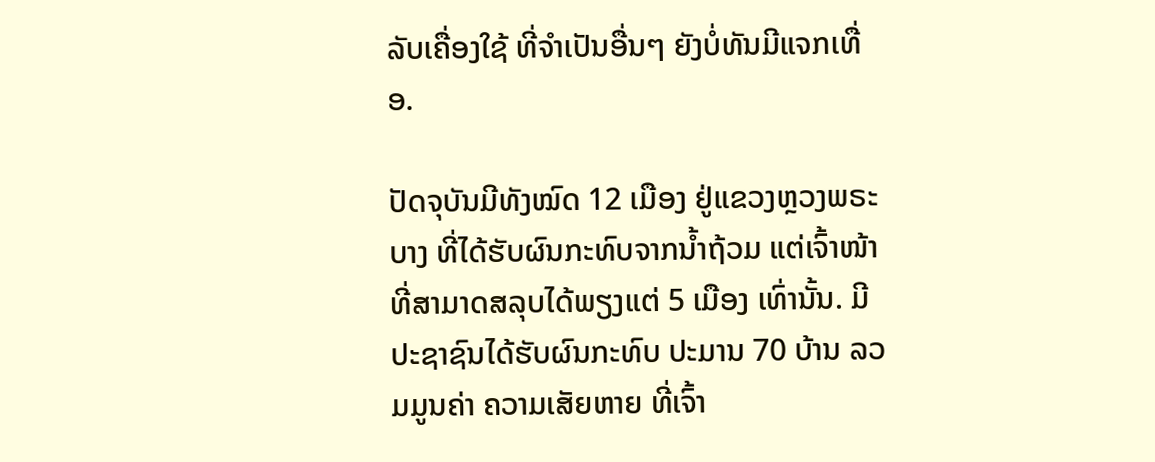ລັບເຄື່ອງໃຊ້ ທີ່ຈຳເປັນອື່ນໆ ຍັງບໍ່ທັນມີແຈກເທື່ອ.

ປັດຈຸບັນມີທັງໝົດ 12 ເມືອງ ຢູ່ແຂວງຫຼວງພຣະບາງ ທີ່ໄດ້ຮັບຜົນກະທົບຈາກນ້ຳຖ້ວມ ແຕ່ເຈົ້າໜ້າທີ່ສາມາດສລຸບໄດ້ພຽງແຕ່ 5 ເມືອງ ເທົ່ານັ້ນ. ມີປະຊາຊົນໄດ້ຮັບຜົນກະທົບ ປະມານ 70 ບ້ານ ລວມມູນຄ່າ ຄວາມເສັຍຫາຍ ທີ່ເຈົ້າ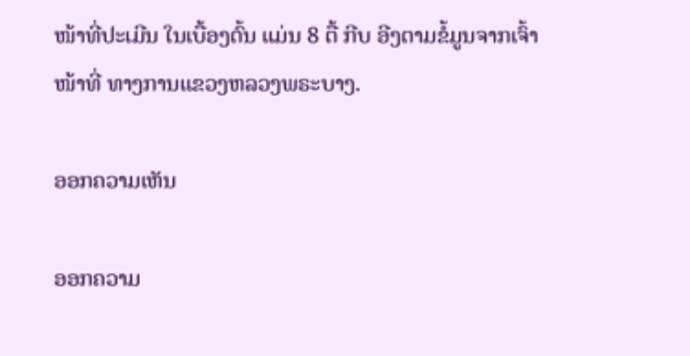ໜ້າທີ່ປະເມີນ ໃນເບື້ອງຕົ້ນ ແມ່ນ 8 ຕື້ ກີບ ອີງຕາມຂໍ້ມູນຈາກເຈົ້າໜ້າທີ່ ທາງການແຂວງຫລວງພຣະບາງ.

ອອກຄວາມເຫັນ

ອອກຄວາມ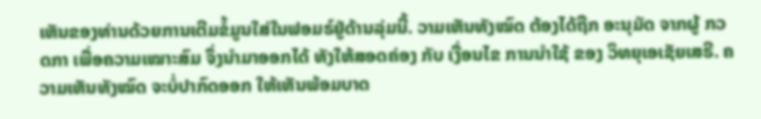ເຫັນຂອງທ່ານດ້ວຍການເຕີມຂໍ້ມູນໃສ່ໃນຟອມຣ໌ຢູ່ດ້ານລຸ່ມນີ້. ວາມເຫັນທັງໝົດ ຕ້ອງໄດ້ຖືກ ອະນຸມັດ ຈາກຜູ້ ກວດກາ ເພື່ອຄວາມເໝາະສົມ ຈຶ່ງນໍາມາອອກໄດ້ ທັງໃຫ້ສອດຄ່ອງ ກັບ ເງື່ອນໄຂ ການນຳໃຊ້ ຂອງ ວິທຍຸເອເຊັຍເສຣີ. ຄວາມເຫັນທັງໝົດ ຈະບໍ່ປາກົດອອກ ໃຫ້ເຫັນພ້ອມບາດ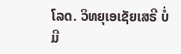ໂລດ. ວິທຍຸເອເຊັຍເສຣີ ບໍ່ມີ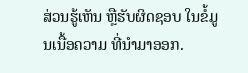ສ່ວນຮູ້ເຫັນ ຫຼືຮັບຜິດຊອບ ໃນຂໍ້ມູນເນື້ອຄວາມ ທີ່ນໍາມາອອກ.